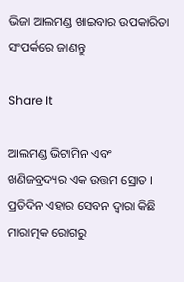ଭିଜା ଆଲମଣ୍ଡ ଖାଇବାର ଉପକାରିତା ସଂପର୍କରେ ଜାଣନ୍ତୁ

Share It

ଆଲମଣ୍ଡ ଭିଟାମିନ ଏବଂ ଖଣିଜବ୍ରଦ୍ୟର ଏକ ଉତ୍ତମ ସ୍ରୋତ । ପ୍ରତିଦିନ ଏହାର ସେବନ ଦ୍ୱାରା କିଛି ମାରାତ୍ମକ ରୋଗରୁ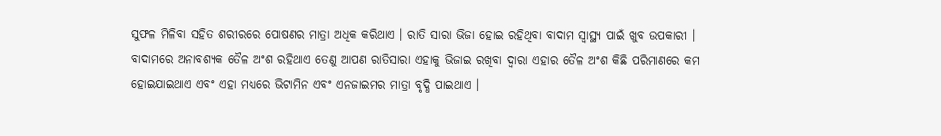ସୁଫଳ ମିଳିବା ସହିତ ଶରୀରରେ ପୋଷଣର ମାତ୍ରା ଅଧିକ କରିଥାଏ । ରାତି ସାରା ଭିଜା ହୋଇ ରହିଥିବା ବାଦାମ ସ୍ୱାସ୍ଥ୍ୟ ପାଇଁ ଖୁବ ଉପକାରୀ । ବାଦାମରେ ଅନାବଶ୍ୟକ ତୈଳ ଅଂଶ ରହିଥାଏ ତେଣୁ ଆପଣ ରାତିସାରା ଏହାକୁ ଭିଜାଇ ରଖିବା ଦ୍ୱାରା ଏହାର ତୈଳ ଅଂଶ କିଛି ପରିମାଣରେ କମ ହୋଇଯାଇଥାଏ ଏବଂ ଏହା ମଧ୍ୟରେ ଭିଟାମିନ ଏବଂ ଏନଜାଇମର ମାତ୍ରା ବୃଦ୍ଧି ପାଇଥାଏ ।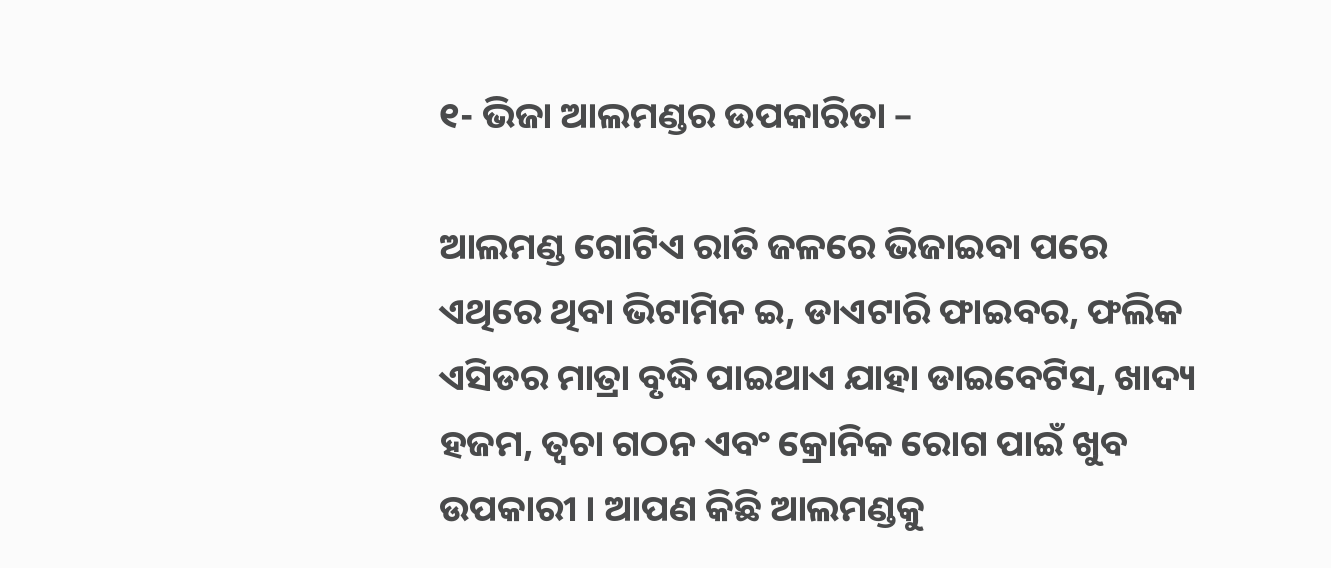୧- ଭିଜା ଆଲମଣ୍ଡର ଉପକାରିତା –

ଆଲମଣ୍ଡ ଗୋଟିଏ ରାତି ଜଳରେ ଭିଜାଇବା ପରେ ଏଥିରେ ଥିବା ଭିଟାମିନ ଇ, ଡାଏଟାରି ଫାଇବର, ଫଲିକ ଏସିଡର ମାତ୍ରା ବୃଦ୍ଧି ପାଇଥାଏ ଯାହା ଡାଇବେଟିସ, ଖାଦ୍ୟ ହଜମ, ତ୍ୱଚା ଗଠନ ଏବଂ କ୍ରୋନିକ ରୋଗ ପାଇଁ ଖୁବ ଉପକାରୀ । ଆପଣ କିଛି ଆଲମଣ୍ଡକୁ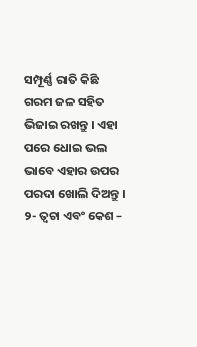ସମ୍ପୂର୍ଣ୍ଣ ରାତି କିଛି ଗରମ ଜଳ ସହିତ ଭିଜାଇ ରଖନ୍ତୁ । ଏହା ପରେ ଧୋଇ ଭଲ ଭାବେ ଏହାର ଉପର ପରଦା ଖୋଲି ଦିଅନ୍ତୁ ।
୨- ତ୍ୱଚା ଏବଂ କେଶ –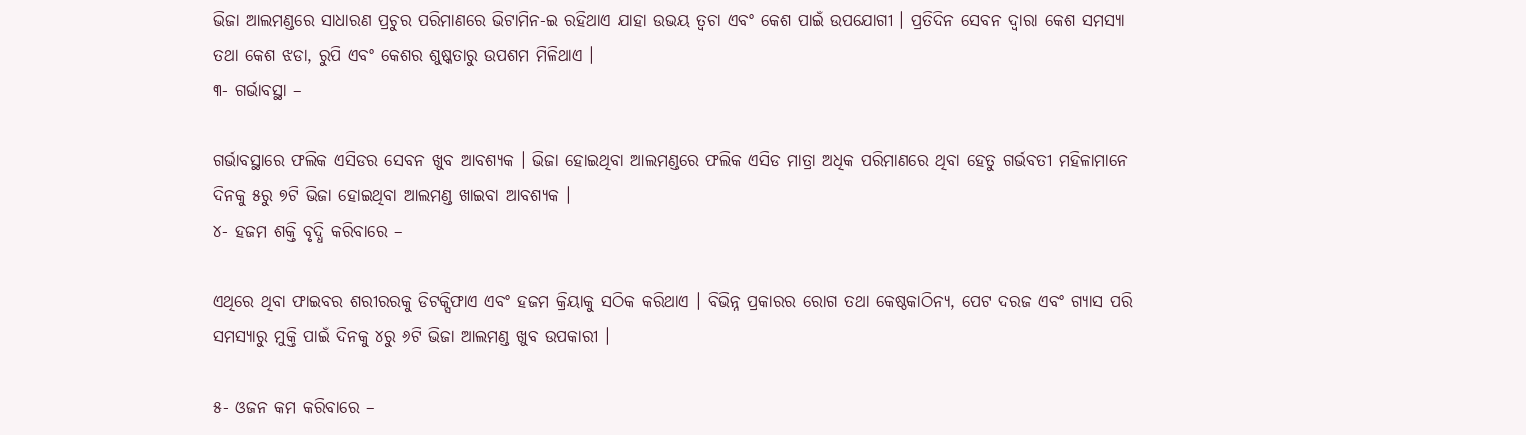ଭିଜା ଆଲମଣ୍ଡରେ ସାଧାରଣ ପ୍ରଚୁର ପରିମାଣରେ ଭିଟାମିନ-ଇ ରହିଥାଏ ଯାହା ଉଭୟ ତ୍ୱଚା ଏବଂ କେଶ ପାଇଁ ଉପଯୋଗୀ । ପ୍ରତିଦିନ ସେବନ ଦ୍ୱାରା କେଶ ସମସ୍ୟା ତଥା କେଶ ଝଡା, ରୁପି ଏବଂ କେଶର ଶୁଷ୍କତାରୁ ଉପଶମ ମିଳିଥାଏ ।
୩- ଗର୍ଭାବସ୍ଥା –

ଗର୍ଭାବସ୍ଥାରେ ଫଲିକ ଏସିଡର ସେବନ ଖୁବ ଆବଶ୍ୟକ । ଭିଜା ହୋଇଥିବା ଆଲମଣ୍ଡରେ ଫଲିକ ଏସିଡ ମାତ୍ରା ଅଧିକ ପରିମାଣରେ ଥିବା ହେତୁ ଗର୍ଭବତୀ ମହିଳାମାନେ ଦିନକୁ ୫ରୁ ୭ଟି ଭିଜା ହୋଇଥିବା ଆଲମଣ୍ଡ ଖାଇବା ଆବଶ୍ୟକ ।
୪- ହଜମ ଶକ୍ତି ବୃଦ୍ଧି କରିବାରେ –

ଏଥିରେ ଥିବା ଫାଇବର ଶରୀରରକୁ ଡିଟକ୍ସିଫାଏ ଏବଂ ହଜମ କ୍ରିୟାକୁ ସଠିକ କରିଥାଏ । ବିଭିନ୍ନ ପ୍ରକାରର ରୋଗ ତଥା କେଷ୍ଠକାଠିନ୍ୟ, ପେଟ ଦରଜ ଏବଂ ଗ୍ୟାସ ପରି ସମସ୍ୟାରୁ ମୁକ୍ତି ପାଇଁ ଦିନକୁ ୪ରୁ ୬ଟି ଭିଜା ଆଲମଣ୍ଡ ଖୁବ ଉପକାରୀ ।

୫- ଓଜନ କମ କରିବାରେ –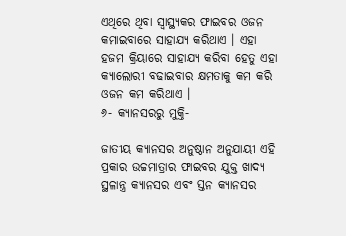ଏଥିରେ ଥିବା ସ୍ୱାସ୍ଥ୍ୟକର ଫାଇବର ଓଜନ କମାଇବାରେ ସାହାଯ୍ୟ କରିଥାଏ । ଏହା ହଜମ କ୍ରିୟାରେ ସାହାଯ୍ୟ କରିବା ହେତୁ ଏହା କ୍ୟାଲୋରୀ ବଢାଇବାର କ୍ଷମତାକୁ କମ କରି ଓଜନ କମ କରିଥାଏ ।
୬- କ୍ୟାନସରରୁ ମୁକ୍ତି-

ଜାତୀୟ କ୍ୟାନସର ଅନୁଷ୍ଠାନ ଅନୁଯାୟୀ ଏହି ପ୍ରକାର ଉଚ୍ଚମାତ୍ରାର ଫାଇବର ଯୁକ୍ତ ଖାଦ୍ୟ ସ୍ଥଳାନ୍ତ୍ର କ୍ୟାନସର ଏବଂ ସ୍ତନ କ୍ୟାନସର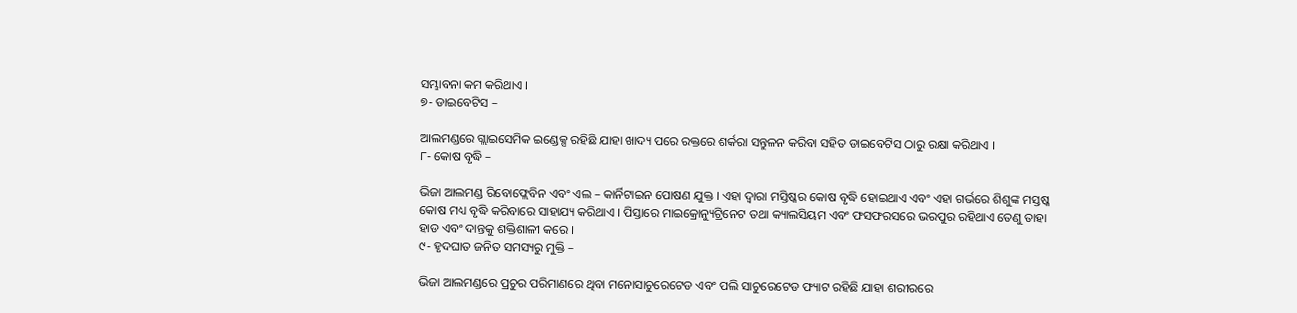ସମ୍ଭାବନା କମ କରିଥାଏ ।
୭- ଡାଇବେଟିସ –

ଆଲମଣ୍ଡରେ ଗ୍ଲାଇସେମିକ ଇଣ୍ଡେକ୍ସ ରହିଛି ଯାହା ଖାଦ୍ୟ ପରେ ରକ୍ତରେ ଶର୍କରା ସନ୍ତୁଳନ କରିବା ସହିତ ଡାଇବେଟିସ ଠାରୁ ରକ୍ଷା କରିଥାଏ ।
୮- କୋଷ ବୃଦ୍ଧି –

ଭିଜା ଆଲମଣ୍ଡ ରିବୋଫ୍ଲେବିନ ଏବଂ ଏଲ – କାର୍ନିଟାଇନ ପୋଷଣ ଯୁକ୍ତ । ଏହା ଦ୍ୱାରା ମସ୍ତିଷ୍କର କୋଷ ବୃଦ୍ଧି ହୋଇଥାଏ ଏବଂ ଏହା ଗର୍ଭରେ ଶିଶୁଙ୍କ ମସ୍ତଷ୍କ କୋଷ ମଧ୍ୟ ବୃଦ୍ଧି କରିବାରେ ସାହାଯ୍ୟ କରିଥାଏ । ପିସ୍ତାରେ ମାଇକ୍ରୋନ୍ୟୁଟ୍ରିନେଟ ତଥା କ୍ୟାଲସିୟମ ଏବଂ ଫସଫରସରେ ଭରପୁର ରହିଥାଏ ତେଣୁ ତାହା ହାଡ ଏବଂ ଦାନ୍ତକୁ ଶକ୍ତିଶାଳୀ କରେ ।
୯- ହୃଦଘାତ ଜନିତ ସମସ୍ୟରୁ ମୁକ୍ତି –

ଭିଜା ଆଲମଣ୍ଡରେ ପ୍ରଚୁର ପରିମାଣରେ ଥିବା ମନୋସାଚୁରେଟେଡ ଏବଂ ପଲି ସାଚୁରେଟେଡ ଫ୍ୟାଟ ରହିଛି ଯାହା ଶରୀରରେ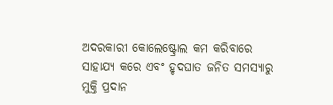ଅଦରକାରୀ କୋଲେଷ୍ଟ୍ରୋଲ କମ କରିବାରେ ସାହାଯ୍ୟ କରେ ଏବଂ ହୃଦଘାତ ଜନିତ ସମସ୍ୟାରୁ ମୁକ୍ତି ପ୍ରଦାନ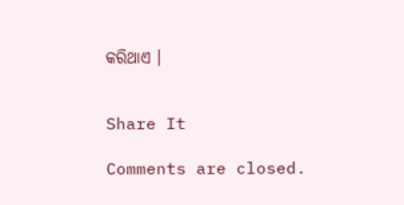କରିଥାଏ ।


Share It

Comments are closed.